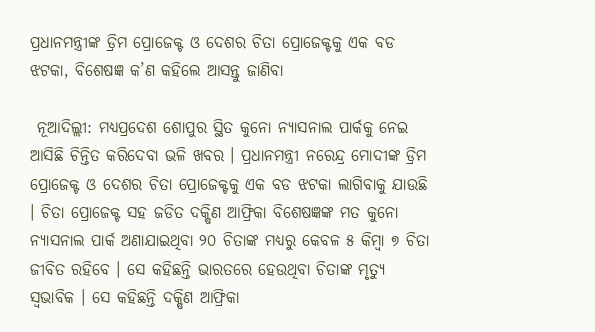ପ୍ରଧାନମନ୍ତ୍ରୀଙ୍କ ଡ୍ରିମ ପ୍ରୋଜେକ୍ଟ ଓ ଦେଶର ଚିତା ପ୍ରୋଜେକ୍ଟକୁ ଏକ ବଡ ଝଟକା, ବିଶେଷଜ୍ଞ କ’ଣ କହିଲେ ଆସନ୍ତୁ ଜାଣିବା

 ନୂଆଦିଲ୍ଲୀ: ମଧ୍ୟପ୍ରଦେଶ ଶୋପୁର ସ୍ଥିତ କୁନୋ ନ୍ୟାସନାଲ ପାର୍କକୁ ନେଇ ଆସିଛି ଚିନ୍ତିତ କରିଦେବା ଭଳି ଖବର । ପ୍ରଧାନମନ୍ତ୍ରୀ ନରେନ୍ଦ୍ର ମୋଦୀଙ୍କ ଡ୍ରିମ ପ୍ରୋଜେକ୍ଟ ଓ ଦେଶର ଚିତା ପ୍ରୋଜେକ୍ଟକୁ ଏକ ବଡ ଝଟକା ଲାଗିବାକୁ ଯାଉଛି । ଚିତା ପ୍ରୋଜେକ୍ଟ ସହ ଜଡିତ ଦକ୍ଷିଣ ଆଫ୍ରିକା ବିଶେଷଜ୍ଞଙ୍କ ମତ କୁନୋ ନ୍ୟାସନାଲ ପାର୍କ ଅଣାଯାଇଥିବା ୨୦ ଚିତାଙ୍କ ମଧ୍ୟରୁ କେବଳ ୫ କିମ୍ବା ୭ ଚିତା ଜୀବିତ ରହିବେ । ସେ କହିଛନ୍ତି ଭାରତରେ ହେଉଥିବା ଚିତାଙ୍କ ମୃତ୍ୟୁ ସ୍ୱଭାବିକ । ସେ କହିଛନ୍ତି ଦକ୍ଷିଣ ଆଫ୍ରିକା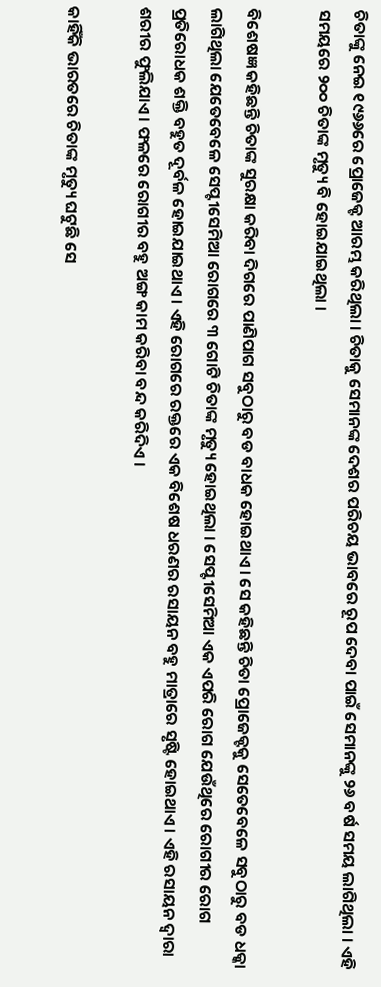ଚିତାଙ୍କୁ ନେଇ ୧୯୬୬ରେ ପ୍ରୋଜେକ୍ଟ ଆରମ୍ଭ କରିଥିଲା । ଚିତାକୁ ସେମାନଙ୍କ ଦେଶର ପରିଚୟ ଭାବରେ ରୂପ ଦେବା ପାଇଁ ସେମାନଙ୍କୁ ୨୬ ବର୍ଷ ସମୟ ଲାଗିଥିଲା । ଏହି ସମୟରେ ୨୦୦ ଚିତାଙ୍କ ମୃତ୍ୟୁ ବି ହୋଇଯାଇଥିଲା ।

ବିଶେଷଜ୍ଞ କହିଛନ୍ତି ଚିତାଙ୍କ ସୁରକ୍ଷା କରିବା ଦିଗରେ ପାଣିପାଗ ସବୁଠାରୁ ବଡ ବାଧକ ହୋଇଥାଏ । ସେ କହିଛନ୍ତି ଚିତା ପ୍ରୋଜେକ୍ଟକୁ ସେତେବେଳେ ସବୁଠାରୁ ବଡ ଧକ୍କା ଲାଗିଥିଲା ଯେତେବେଳେ ସେପ୍ଟୀସେମିଆ ରୋଗରେ ୩ ଗୋଟି ଚିତାଙ୍କ ମୃତ୍ୟୁ ହୋଇଥିଲା । ସେପ୍ଟୀସେମିଆ ଏକ ଏପରି ରୋଗ ଯେଉଁଥିରେ ରୋଗୀର ରୋଗ ପ୍ରତିରୋଧକ ଶକ୍ତି ବହୁତ ଦୂର୍ବଳ ହୋଇଯାଇଥାଏ । ଏହି ରୋଗରେ ରକ୍ତରେ ଏକ ବିଶେଷ ଧରଣର ରସାୟନ ବହୁ ମାତ୍ରାରେ ସୃଷ୍ଟି ହୋଇଥାଏ । ଏହି ରସାୟନ ଦ୍ୱାରା ଶରୀର ଫୁଲିଯାଏ । ଫଳରେ ରୋଗୀର ବହୁ ଅଙ୍ଗ କାମ କରିବା ବନ୍ଦ କରିଦିଏ ।

କାହିଁକି ଭାରତରେ ଚିତାଙ୍କ ମୃତ୍ୟୁ ଘଟୁଛି ସେ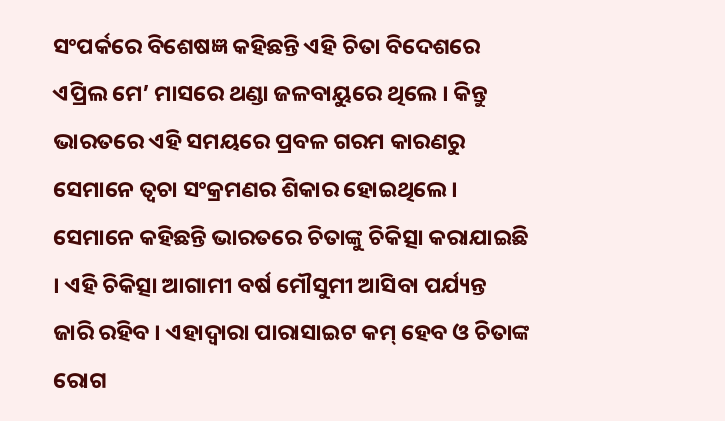ସଂପର୍କରେ ବିଶେଷଜ୍ଞ କହିଛନ୍ତି ଏହି ଚିତା ବିଦେଶରେ ଏପ୍ରିଲ ମେ’ ମାସରେ ଥଣ୍ଡା ଜଳବାୟୁରେ ଥିଲେ । କିନ୍ତୁ ଭାରତରେ ଏହି ସମୟରେ ପ୍ରବଳ ଗରମ କାରଣରୁ ସେମାନେ ତ୍ୱଚା ସଂକ୍ରମଣର ଶିକାର ହୋଇଥିଲେ । ସେମାନେ କହିଛନ୍ତି ଭାରତରେ ଚିତାଙ୍କୁ ଚିକିତ୍ସା କରାଯାଇଛି । ଏହି ଚିକିତ୍ସା ଆଗାମୀ ବର୍ଷ ମୌସୁମୀ ଆସିବା ପର୍ଯ୍ୟନ୍ତ ଜାରି ରହିବ । ଏହାଦ୍ୱାରା ପାରାସାଇଟ କମ୍ ହେବ ଓ ଚିତାଙ୍କ ରୋଗ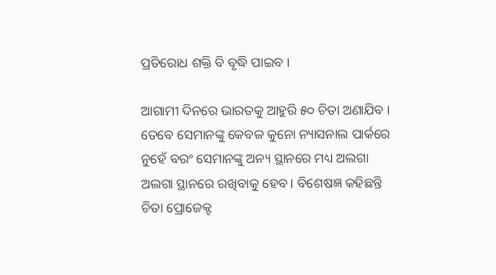ପ୍ରତିରୋଧ ଶକ୍ତି ବି ବୃଦ୍ଧି ପାଇବ ।

ଆଗାମୀ ଦିନରେ ଭାରତକୁ ଆହୁରି ୫୦ ଚିତା ଅଣାଯିବ । ତେବେ ସେମାନଙ୍କୁ କେବଳ କୁନୋ ନ୍ୟାସନାଲ ପାର୍କରେ ନୁହେଁ ବରଂ ସେମାନଙ୍କୁ ଅନ୍ୟ ସ୍ଥାନରେ ମଧ୍ୟ ଅଲଗା ଅଲଗା ସ୍ଥାନରେ ରଖିବାକୁ ହେବ । ବିଶେଷଜ୍ଞ କହିଛନ୍ତି ଚିତା ପ୍ରୋଜେକ୍ଟ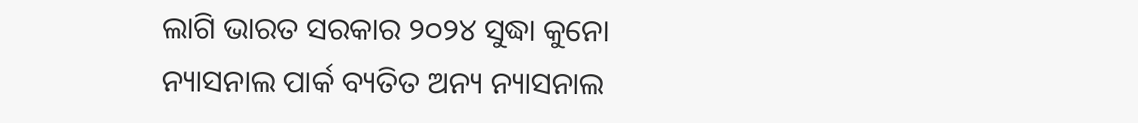ଲାଗି ଭାରତ ସରକାର ୨୦୨୪ ସୁଦ୍ଧା କୁନୋ ନ୍ୟାସନାଲ ପାର୍କ ବ୍ୟତିତ ଅନ୍ୟ ନ୍ୟାସନାଲ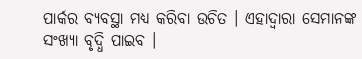ପାର୍କର ବ୍ୟବସ୍ଥା ମଧ୍ୟ କରିବା ଉଚିତ । ଏହାଦ୍ୱାରା ସେମାନଙ୍କ ସଂଖ୍ୟା ବୃଦ୍ଧି ପାଇବ ।